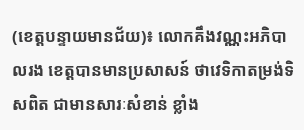(ខេត្តបន្ទាយមានជ័យ)៖ លោកគឹងវណ្ណះអភិបាលរង ខេត្តបានមានប្រសាសន៍ ថាវេទិកាតម្រង់ទិសពិត ជាមានសារៈសំខាន់ ខ្លាំង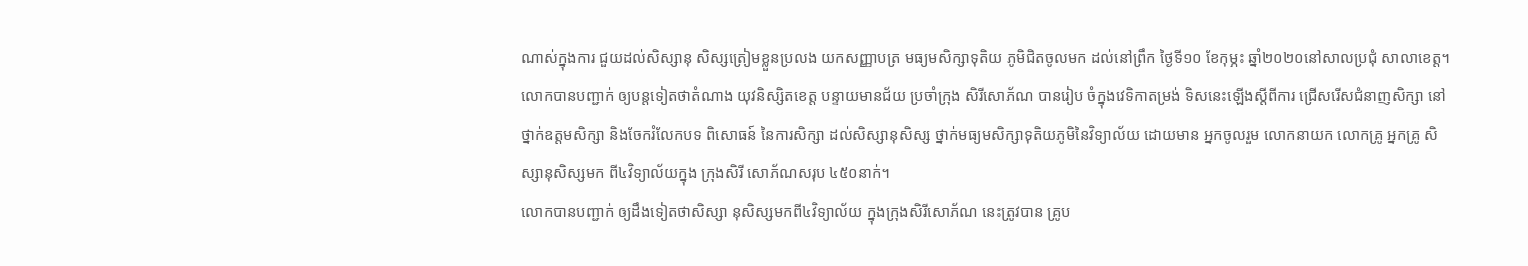ណាស់ក្នុងការ ជួយដល់សិស្សានុ សិស្សត្រៀមខ្លួនប្រលង យកសញ្ញាបត្រ មធ្យមសិក្សាទុតិយ ភូមិជិតចូលមក ដល់នៅព្រឹក ថ្ងៃទី១០ ខែកុម្ភះ ឆ្នាំ២០២០នៅសាលប្រជុំ សាលាខេត្ត។
លោកបានបញ្ជាក់ ឲ្យបន្តទៀតថាតំណាង យុវនិស្សិតខេត្ត បន្ទាយមានជ័យ ប្រចាំក្រុង សិរីសោភ័ណ បានរៀប ចំក្នុងវេទិកាតម្រង់ ទិសនេះឡើងស្តីពីការ ជ្រើសរើសជំនាញសិក្សា នៅថ្នាក់ឧត្តមសិក្សា និងចែករំលែកបទ ពិសោធន៍ នៃការសិក្សា ដល់សិស្សានុសិស្ស ថ្នាក់មធ្យមសិក្សាទុតិយភូមិនៃវិទ្យាល័យ ដោយមាន អ្នកចូលរួម លោកនាយក លោកគ្រូ អ្នកគ្រូ សិស្សានុសិស្សមក ពី៤វិទ្យាល័យក្នុង ក្រុងសិរី សោភ័ណសរុប ៤៥០នាក់។
លោកបានបញ្ជាក់ ឲ្យដឹងទៀតថាសិស្សា នុសិស្សមកពី៤វិទ្យាល័យ ក្នុងក្រុងសិរីសោភ័ណ នេះត្រូវបាន គ្រូប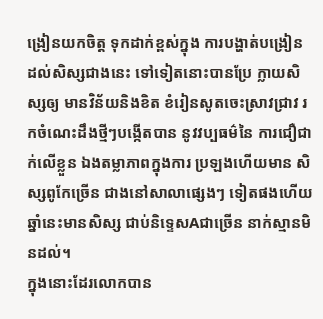ង្រៀនយកចិត្ត ទុកដាក់ខ្ពស់ក្នុង ការបង្ហាត់បង្រៀន ដល់សិស្សជាងនេះ ទៅទៀតនោះបានប្រែ ក្លាយសិស្សឲ្យ មានវិន័យនិងខិត ខំរៀនសូតចេះស្រាវជ្រាវ រកចំណេះដឹងថ្មីៗបង្កើតបាន នូវវប្បធម៌នៃ ការជឿជាក់លើខ្លួន ឯងតម្លាភាពក្នុងការ ប្រឡងហើយមាន សិស្សពូកែច្រើន ជាងនៅសាលាផ្សេងៗ ទៀតផងហើយ ឆ្នាំនេះមានសិស្ស ជាប់និទ្ទេសAជាច្រើន នាក់ស្មានមិនដល់។
ក្នុងនោះដែរលោកបាន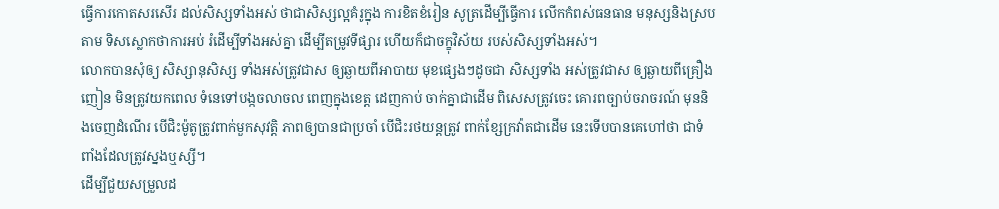ធ្វើការកោតសរសើរ ដល់សិស្សទាំងអស់ ថាជាសិស្សល្អគំរូក្នុង ការខិតខំរៀន សូត្រដើម្បីធ្វើការ លើកកំពស់ធនធាន មនុស្សនិងស្របតាម ទិសស្លោកថាការអប់ រំដើម្បីទាំងអស់គ្នា ដើម្បីតម្រូវទីផ្សារ ហើយក៏ជាចក្ខុវិស័យ របស់សិស្សទាំងអស់។
លោកបានសុំឲ្យ សិស្សានុសិស្ស ទាំងអស់ត្រូវជាស ឲ្យឆ្ងាយពីអាបាយ មុខផ្សេងៗដូចជា សិស្សទាំង អស់ត្រូវជាស ឲ្យឆ្ងាយពីគ្រឿងញៀន មិនត្រូវយកពេល ទំនេទៅបង្កចលាចល ពេញក្នុងខេត្ត ដេញកាប់ ចាក់គ្នាជាដើម ពិសេសត្រូវចេះ គោរពច្បាប់ចរាចរណ៍ មុននិងចេញដំណើរ បើជិះម៉ូតូត្រូវពាក់មួកសុវត្តិ ភាពឲ្យបានជាប្រចាំ បើជិះរថយន្តត្រូវ ពាក់ខ្សែក្រវ៉ាតជាដើម នេះទើបបានគេហៅថា ជាទំពាំងដែលត្រូវស្នងឬស្សី។
ដើម្បីជួយសម្រួលដ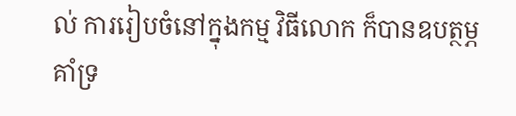ល់ ការរៀបចំនៅក្នុងកម្ម វិធីលោក ក៏បានឧបត្ថម្ភគាំទ្រ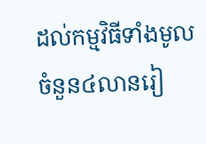ដល់កម្មវិធីទាំងមូល ចំនួន៤លានរៀ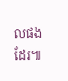លផងដែរ៕